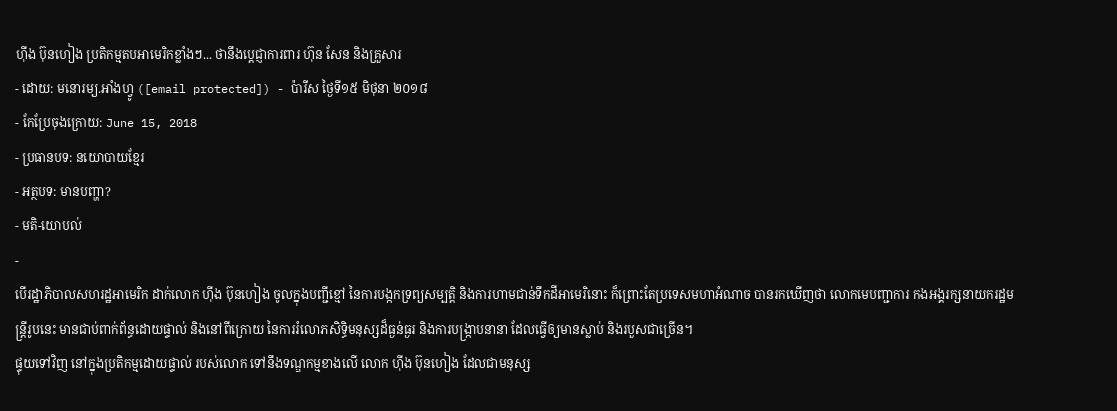ហ៊ីង ប៊ុនហៀង ប្រតិកម្មតបអាមេរិកខ្លាំងៗ... ថានឹងប្ដេជ្ញាការពារ ហ៊ុន សែន និងគ្រួសារ
- ដោយ: មនោរម្យ.អាំងហ្វូ ([email protected]) - ប៉ារីស ថ្ងៃទី១៥ មិថុនា ២០១៨
- កែប្រែចុងក្រោយ: June 15, 2018
- ប្រធានបទ: នយោបាយខ្មែរ
- អត្ថបទ: មានបញ្ហា?
- មតិ-យោបល់
-
បើរដ្ឋាភិបាលសហរដ្ឋអាមេរិក ដាក់លោក ហ៊ីង ប៊ុនហៀង ចូលក្នុងបញ្ជីខ្មៅ នៃការបង្កកទ្រព្យសម្បត្តិ និងការហាមជាន់ទឹកដីអាមេរិនោះ ក៏ព្រោះតែប្រទេសមហាអំណាច បានរកឃើញថា លោកមេបញ្ជាការ កងអង្គរក្សនាយករដ្ឋមន្ត្រីរូបនេះ មានជាប់ពាក់ព័ន្ធដោយផ្ទាល់ និងនៅពីក្រោយ នៃការរំលោភសិទ្ធិមនុស្សដ៏ធ្ងន់ធ្ងរ និងការបង្ក្រាបនានា ដែលធ្វើឲ្យមានស្លាប់ និងរបួសជាច្រើន។
ផ្ទុយទៅវិញ នៅក្នុងប្រតិកម្មដោយផ្ទាល់ របស់លោក ទៅនឹងទណ្ឌកម្មខាងលើ លោក ហ៊ីង ប៊ុនហៀង ដែលជាមនុស្ស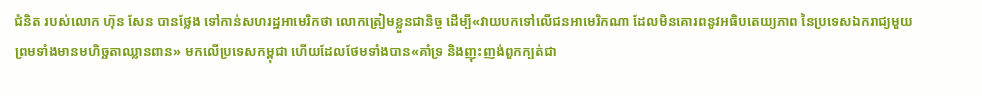ជំនិត របស់លោក ហ៊ុន សែន បានថ្លែង ទៅកាន់សហរដ្ឋអាមេរិកថា លោកត្រៀមខ្លួនជានិច្ច ដើម្បី«វាយបកទៅលើជនអាមេរិកណា ដែលមិនគោរពនូវអធិបតេយ្យភាព នៃប្រទេសឯករាជ្យមួយ ព្រមទាំងមានមហិច្ឆតាឈ្លានពាន» មកលើប្រទេសកម្ពុជា ហើយដែលថែមទាំងបាន«គាំទ្រ និងញុះញង់ពួកក្បត់ជា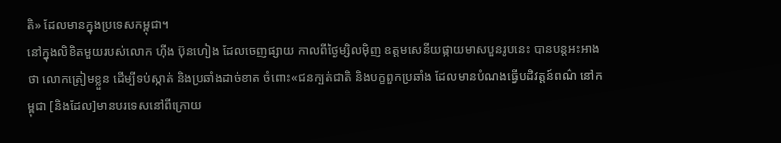តិ» ដែលមានក្នុងប្រទេសកម្ពុជា។
នៅក្នុងលិខិតមួយរបស់លោក ហ៊ីង ប៊ុនហៀង ដែលចេញផ្សាយ កាលពីថ្ងៃម្សិលម៉ិញ ឧត្ដមសេនីយផ្កាយមាសបួនរូបនេះ បានបន្តអះអាងថា លោកត្រៀមខ្លួន ដើម្បីទប់ស្កាត់ និងប្រឆាំងដាច់ខាត ចំពោះ«ជនក្បត់ជាតិ និងបក្ខពួកប្រឆាំង ដែលមានបំណងធ្វើបដិវត្តន៍ពណ៌ នៅកម្ពុជា [និងដែល]មានបរទេសនៅពីក្រោយ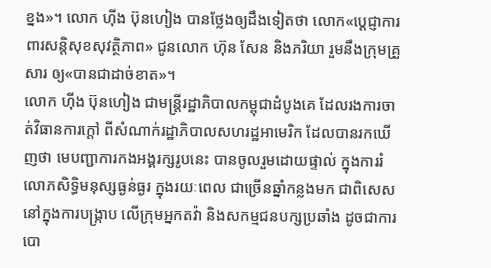ខ្នង»។ លោក ហ៊ីង ប៊ុនហៀង បានថ្លែងឲ្យដឹងទៀតថា លោក«ប្ដេជ្ញាការពារសន្តិសុខសុវត្ថិភាព» ជូនលោក ហ៊ុន សែន និងភរិយា រួមនឹងក្រុមគ្រួសារ ឲ្យ«បានជាដាច់ខាត»។
លោក ហ៊ីង ប៊ុនហៀង ជាមន្ត្រីរដ្ឋាភិបាលកម្ពុជាដំបូងគេ ដែលរងការចាត់វិធានការក្ដៅ ពីសំណាក់រដ្ឋាភិបាលសហរដ្ឋអាមេរិក ដែលបានរកឃើញថា មេបញ្ជាការកងអង្គរក្សរូបនេះ បានចូលរួមដោយផ្ទាល់ ក្នុងការរំលោភសិទ្ធិមនុស្សធ្ងន់ធ្ងរ ក្នុងរយៈពេល ជាច្រើនឆ្នាំកន្លងមក ជាពិសេសនៅក្នុងការបង្រ្កាប លើក្រុមអ្នកតវ៉ា និងសកម្មជនបក្សប្រឆាំង ដូចជាការបោ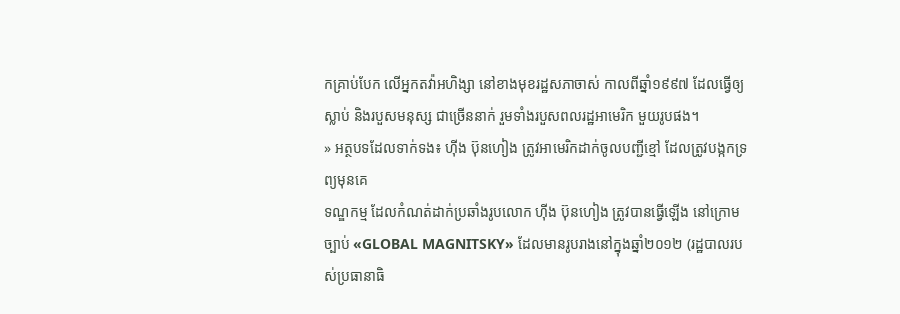កគ្រាប់បែក លើអ្នកតវ៉ាអហិង្សា នៅខាងមុខរដ្ឋសភាចាស់ កាលពីឆ្នាំ១៩៩៧ ដែលធ្វើឲ្យស្លាប់ និងរបួសមនុស្ស ជាច្រើននាក់ រួមទាំងរបួសពលរដ្ឋអាមេរិក មួយរូបផង។
» អត្ថបទដែលទាក់ទង៖ ហ៊ីង ប៊ុនហៀង ត្រូវអាមេរិកដាក់ចូលបញ្ជីខ្មៅ ដែលត្រូវបង្កកទ្រព្យមុនគេ
ទណ្ឌកម្ម ដែលកំណត់ដាក់ប្រឆាំងរូបលោក ហ៊ីង ប៊ុនហៀង ត្រូវបានធ្វើឡើង នៅក្រោមច្បាប់ «GLOBAL MAGNITSKY» ដែលមានរូបរាងនៅក្នុងឆ្នាំ២០១២ (រដ្ឋបាលរបស់ប្រធានាធិ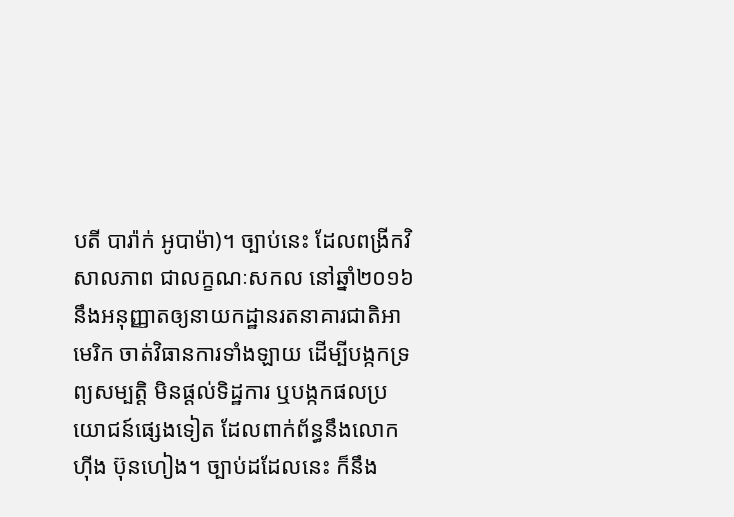បតី បារ៉ាក់ អូបាម៉ា)។ ច្បាប់នេះ ដែលពង្រីកវិសាលភាព ជាលក្ខណៈសកល នៅឆ្នាំ២០១៦ នឹងអនុញ្ញាតឲ្យនាយកដ្ឋានរតនាគារជាតិអាមេរិក ចាត់វិធានការទាំងឡាយ ដើម្បីបង្កកទ្រព្យសម្បត្តិ មិនផ្ដល់ទិដ្ឋការ ឬបង្កកផលប្រយោជន៍ផ្សេងទៀត ដែលពាក់ព័ន្ធនឹងលោក ហ៊ីង ប៊ុនហៀង។ ច្បាប់ដដែលនេះ ក៏នឹង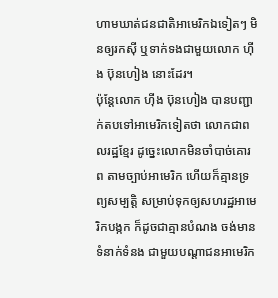ហាមឃាត់ជនជាតិអាមេរិកឯទៀតៗ មិនឲ្យរកស៊ី ឬទាក់ទងជាមួយលោក ហ៊ីង ប៊ុនហៀង នោះដែរ។
ប៉ុន្តែលោក ហ៊ីង ប៊ុនហៀង បានបញ្ជាក់តបទៅអាមេរិកទៀតថា លោកជាពលរដ្ឋខ្មែរ ដូច្នេះលោកមិនចាំបាច់គោរព តាមច្បាប់អាមេរិក ហើយក៏គ្មានទ្រព្យសម្បត្តិ សម្រាប់ទុកឲ្យសហរដ្ឋអាមេរិកបង្កក ក៏ដូចជាគ្មានបំណង ចង់មានទំនាក់ទំនង ជាមួយបណ្ដាជនអាមេរិក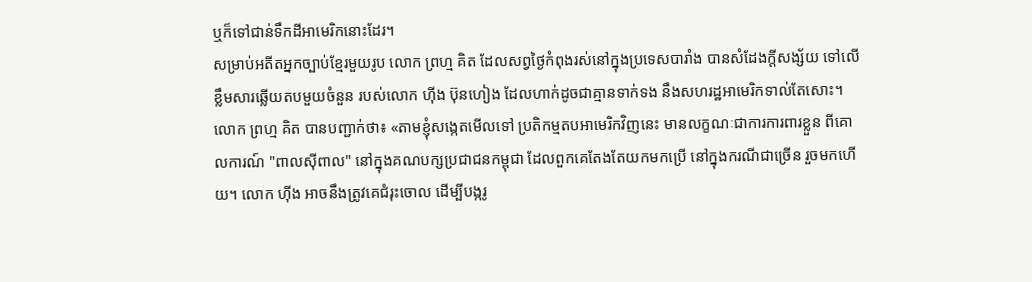ឬក៏ទៅជាន់ទឹកដីអាមេរិកនោះដែរ។
សម្រាប់អតីតអ្នកច្បាប់ខ្មែរមួយរូប លោក ព្រហ្ម គិត ដែលសព្វថ្ងៃកំពុងរស់នៅក្នុងប្រទេសបារាំង បានសំដែងក្ដីសង្ស័យ ទៅលើខ្លឹមសារឆ្លើយតបមួយចំនួន របស់លោក ហ៊ីង ប៊ុនហៀង ដែលហាក់ដូចជាគ្មានទាក់ទង នឹងសហរដ្ឋអាមេរិកទាល់តែសោះ។ លោក ព្រហ្ម គិត បានបញ្ជាក់ថា៖ «តាមខ្ញុំសង្កេតមើលទៅ ប្រតិកម្មតបអាមេរិកវិញនេះ មានលក្ខណៈជាការការពារខ្លួន ពីគោលការណ៍ "ពាលស៊ីពាល" នៅក្នុងគណបក្សប្រជាជនកម្ពុជា ដែលពួកគេតែងតែយកមកប្រើ នៅក្នុងករណីជាច្រើន រួចមកហើយ។ លោក ហ៊ីង អាចនឹងត្រូវគេជំរុះចោល ដើម្បីបង្ករូ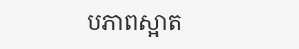បភាពស្អាត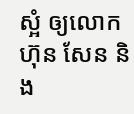ស្អំ ឲ្យលោក ហ៊ុន សែន និង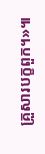គ្រួសារបក្ខពួក។»៕